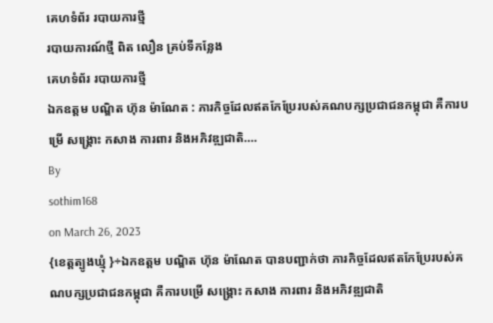គេហទំព័រ របាយការថ្មី
របាយការណ៍ថ្មី ពិត លឿន គ្រប់ទីកន្លែង
គេហទំព័រ របាយការថ្មី
ឯកឧត្តម បណ្ឌិត ហ៊ុន ម៉ាណែត : ភារកិច្ចដែលឥតកែប្រែរបស់គណបក្សប្រជាជនកម្ពុជា គឺការបម្រើ សង្គ្រោះ កសាង ការពារ និងអភិវឌ្ឍជាតិ….
By
sothim168
on March 26, 2023
{ខេត្តត្បូងឃ្មុំ }÷ឯកឧត្តម បណ្ឌិត ហ៊ុន ម៉ាណែត បានបញ្ជាក់ថា ភារកិច្ចដែលឥតកែប្រែរបស់គណបក្សប្រជាជនកម្ពុជា គឺការបម្រើ សង្គ្រោះ កសាង ការពារ និងអភិវឌ្ឍជាតិ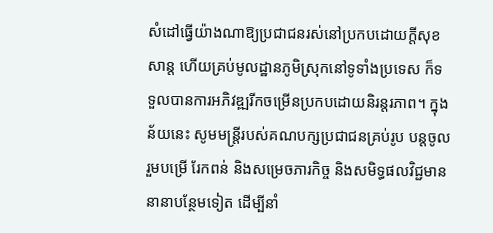សំដៅធ្វើយ៉ាងណាឱ្យប្រជាជនរស់នៅប្រកបដោយក្តីសុខសាន្ត ហើយគ្រប់មូលដ្ឋានភូមិស្រុកនៅទូទាំងប្រទេស ក៏ទទួលបានការអភិវឌ្ឍរីកចម្រើនប្រកបដោយនិរន្តរភាព។ ក្នុងន័យនេះ សូមមន្ត្រីរបស់គណបក្សប្រជាជនគ្រប់រូប បន្តចូលរួមបម្រើ រែកពន់ និងសម្រេចភារកិច្ច និងសមិទ្ធផលវិជ្ជមាននានាបន្ថែមទៀត ដើម្បីនាំ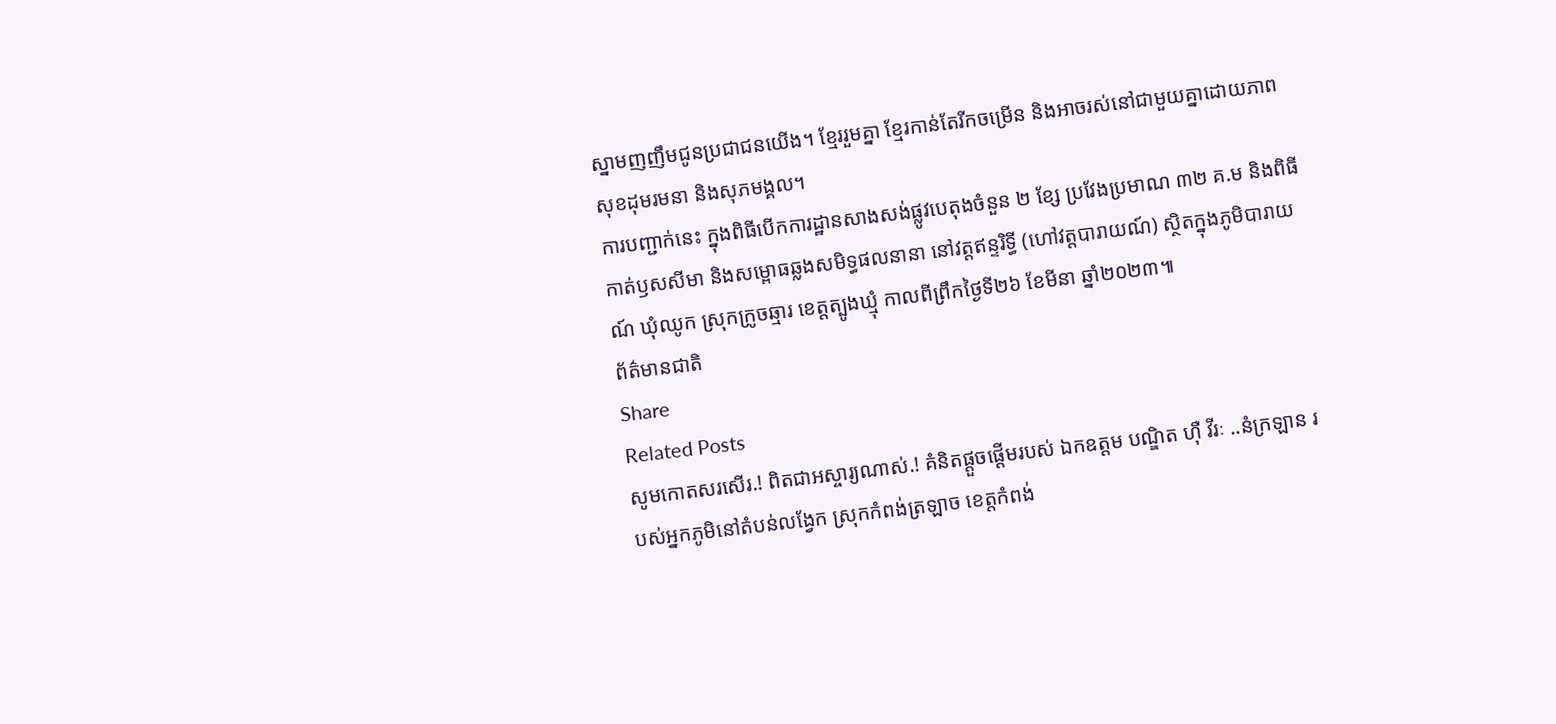ស្នាមញញឹមជូនប្រជាជនយើង។ ខ្មែររួមគ្នា ខ្មែរកាន់តែរីកចម្រើន និងអាចរស់នៅជាមួយគ្នាដោយភាពសុខដុមរមនា និងសុភមង្គល។
ការបញ្ជាក់នេះ ក្នុងពិធីបើកការដ្ឋានសាងសង់ផ្លូវបេតុងចំនួន ២ ខ្សែ ប្រវែងប្រមាណ ៣២ គ.ម និងពិធីកាត់ឫសសីមា និងសម្ពោធឆ្លងសមិទ្ធផលនានា នៅវត្តឥន្ទរិទ្ធី (ហៅវត្តបារាយណ៍) ស្ថិតក្នុងភូមិបារាយណ៍ ឃុំឈូក ស្រុកក្រូចឆ្មារ ខេត្តត្បូងឃ្មុំ កាលពីព្រឹកថ្ងៃទី២៦ ខែមីនា ឆ្នាំ២០២៣៕
ព័ត៌មានជាតិ
Share
Related Posts
សូមកោតសរសើរ.! ពិតជាអស្ចារ្យណាស់.! គំនិតផ្ដួចផ្ដើមរបស់ ឯកឧត្តម បណ្ឌិត ហុឺ វីរៈ ..នំក្រឡាន របស់អ្នកភូមិនៅតំបន់លង្វែក ស្រុកកំពង់ត្រឡាច ខេត្តកំពង់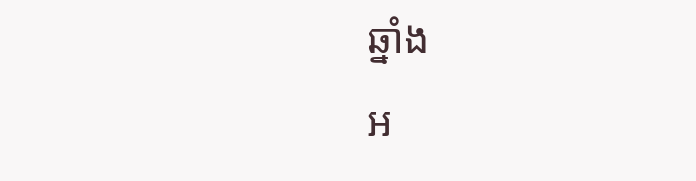ឆ្នាំង
អ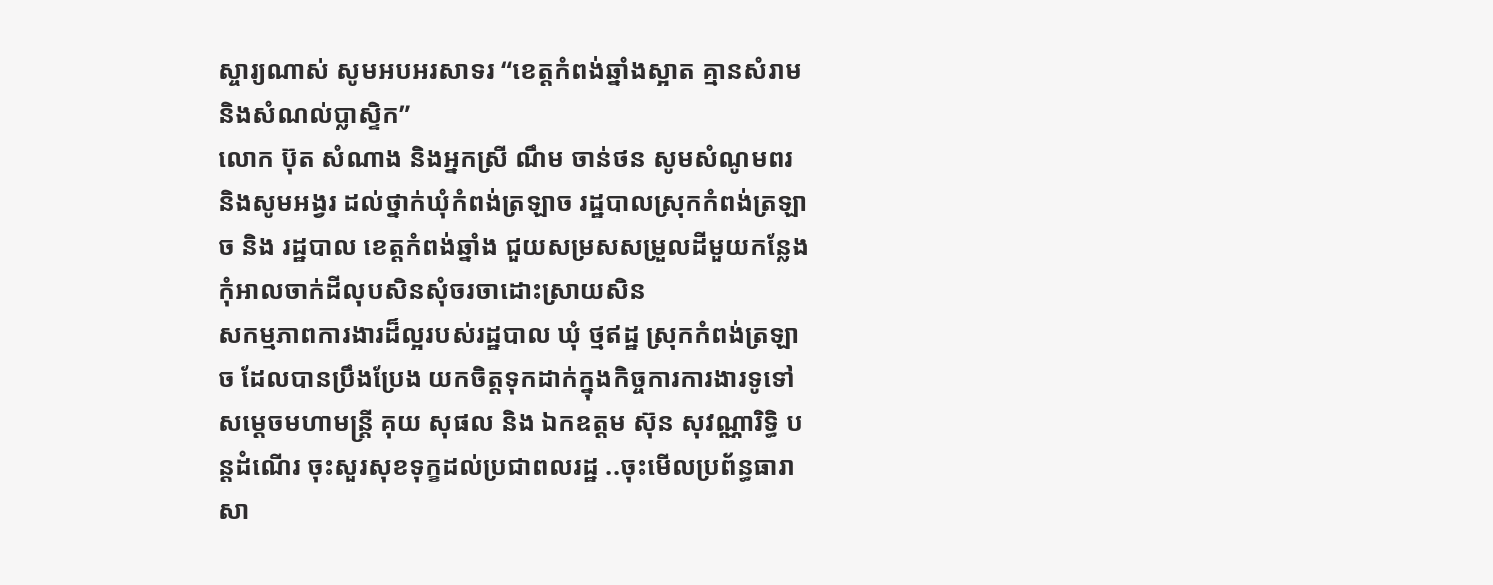ស្ចារ្យណាស់ សូមអបអរសាទរ “ខេត្តកំពង់ឆ្នាំងស្អាត គ្មានសំរាម និងសំណល់ប្លាស្ទិក”
លោក ប៊ុត សំណាង និងអ្នកស្រី ណឹម ចាន់ថន សូមសំណូមពរ និងសូមអង្វរ ដល់ថ្នាក់ឃុំកំពង់ត្រឡាច រដ្ឋបាលស្រុកកំពង់ត្រឡាច និង រដ្ឋបាល ខេត្តកំពង់ឆ្នាំង ជួយសម្រសសម្រួលដីមួយកន្លែងកុំអាលចាក់ដីលុបសិនសុំចរចាដោះស្រាយសិន
សកម្មភាពការងារដ៏ល្អរបស់រដ្ឋបាល ឃុំ ថ្មឥដ្ឋ ស្រុកកំពង់ត្រឡាច ដែលបានប្រឹងប្រែង យកចិត្តទុកដាក់ក្នុងកិច្ចការការងារទូទៅ
សម្ដេចមហាមន្ត្រី គុយ សុផល និង ឯកឧត្តម ស៊ុន សុវណ្ណារិទ្ធិ បន្តដំណើរ ចុះសួរសុខទុក្ខដល់ប្រជាពលរដ្ឋ ..ចុះមើលប្រព័ន្ធធារាសា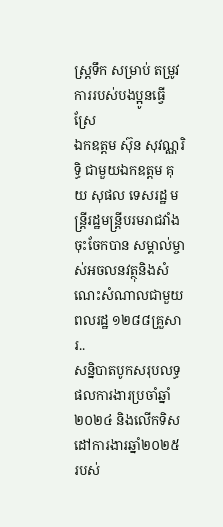ស្ត្រទឹក សម្រាប់ តម្រូវការរបស់បងប្អូនធ្វើស្រែ
ឯកឧត្តម ស៊ុន សុវណ្ណរិទ្ធិ ជាមួយឯកឧត្តម គុយ សុផល ទេសរដ្ឋ មន្ត្រីរដ្ឋមន្ត្រីបរមរាជវាំង ចុះចែកបាន សម្គាល់ម្ចាស់អចលនវត្ថុនិងសំណេះសំណាលជាមួយពលរដ្ឋ ១២៨៨គ្រួសារ..
សន្និបាតបូកសរុបលទ្ធផលការងារប្រចាំឆ្នាំ២០២៤ និងលើកទិសដៅការងារឆ្នាំ២០២៥ របស់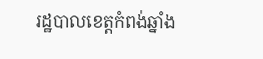រដ្ឋបាលខេត្តកំពង់ឆ្នាំង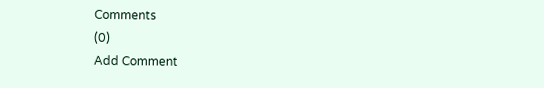Comments
(0)
Add Comment